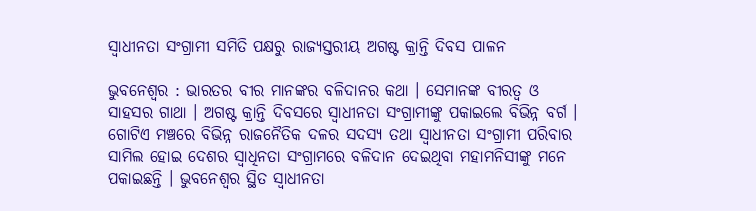ସ୍ୱାଧୀନତା ସଂଗ୍ରାମୀ ସମିତି ପକ୍ଷରୁ ରାଜ୍ୟସ୍ତରୀୟ ଅଗଷ୍ଟ କ୍ରାନ୍ତି ଦିବସ ପାଳନ

ଭୁବନେଶ୍ୱର : ଭାରତର ବୀର ମାନଙ୍କର ବଳିଦାନର କଥା । ସେମାନଙ୍କ ବୀରତ୍ବ ଓ ସାହସର ଗାଥା । ଅଗଷ୍ଟ କ୍ରାନ୍ତି ଦିବସରେ ସ୍ବାଧୀନତା ସଂଗ୍ରାମୀଙ୍କୁ ପକାଇଲେ ବିଭିନ୍ନ ବର୍ଗ । ଗୋଟିଏ ମଞ୍ଚରେ ବିଭିନ୍ନ ରାଜନୈତିକ ଦଳର ସଦସ୍ୟ ତଥା ସ୍ଵାଧୀନତା ସଂଗ୍ରାମୀ ପରିବାର ସାମିଲ ହୋଇ ଦେଶର ସ୍ଵାଧିନତା ସଂଗ୍ରାମରେ ବଳିଦାନ ଦେଇଥିବା ମହାମନିସୀଙ୍କୁ ମନେ ପକାଇଛନ୍ତି । ଭୁବନେଶ୍ୱର ସ୍ଥିତ ସ୍ଵାଧୀନତା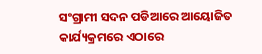ସଂଗ୍ରାମୀ ସଦନ ପଡିଆରେ ଆୟୋଜିତ କାର୍ଯ୍ୟକ୍ରମରେ ଏଠାରେ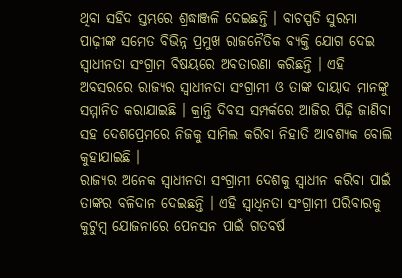ଥିବା ସହିଦ ସ୍ତମ୍ଭରେ ଶ୍ରଦ୍ଧାଞ୍ଜଳି ଦେଇଛନ୍ତି । ବାଚସ୍ପତି ସୁରମା ପାଢ଼ୀଙ୍କ ସମେତ ବିଭିନ୍ନ ପ୍ରମୁଖ ରାଜନୈତିକ ବ୍ୟକ୍ତି ଯୋଗ ଦେଇ ସ୍ୱାଧୀନତା ସଂଗ୍ରାମ ବିଷୟରେ ଅବତାରଣା କରିଛନ୍ତି । ଏହି ଅବସରରେ ରାଜ୍ୟର ସ୍ୱାଧୀନତା ସଂଗ୍ରାମୀ ଓ ତାଙ୍କ ଦାୟାଦ ମାନଙ୍କୁ ସମ୍ମାନିତ କରାଯାଇଛି । କ୍ରାନ୍ତି ଦିବସ ସମ୍ପର୍କରେ ଆଜିର ପିଢ଼ି ଜାଣିବା ସହ ଦେଶପ୍ରେମରେ ନିଜକୁ ସାମିଲ କରିବା ନିହାତି ଆବଶ୍ୟକ ବୋଲି କୁହାଯାଇଛି ।
ରାଜ୍ଯର ଅନେକ ସ୍ୱାଧୀନତା ସଂଗ୍ରାମୀ ଦେଶକୁ ସ୍ୱାଧୀନ କରିବା ପାଇଁ ତାଙ୍କର ବଳିଦାନ ଦେଇଛନ୍ତି । ଏହି ସ୍ଵାଧିନତା ସଂଗ୍ରାମୀ ପରିବାରକୁ କୁଟୁମ୍ବ ଯୋଜନାରେ ପେନସନ ପାଇଁ ଗତବର୍ଷ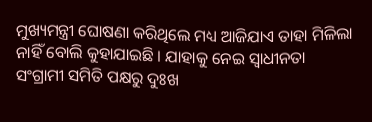ମୁଖ୍ୟମନ୍ତ୍ରୀ ଘୋଷଣା କରିଥିଲେ ମଧ୍ୟ ଆଜିଯାଏ ତାହା ମିଳିଲା ନାହିଁ ବୋଲି କୁହାଯାଇଛି । ଯାହାକୁ ନେଇ ସ୍ୱାଧୀନତା ସଂଗ୍ରାମୀ ସମିତି ପକ୍ଷରୁ ଦୁଃଖ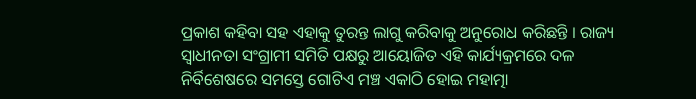ପ୍ରକାଶ କହିବା ସହ ଏହାକୁ ତୁରନ୍ତ ଲାଗୁ କରିବାକୁ ଅନୁରୋଧ କରିଛନ୍ତି । ରାଜ୍ୟ ସ୍ୱାଧୀନତା ସଂଗ୍ରାମୀ ସମିତି ପକ୍ଷରୁ ଆୟୋଜିତ ଏହି କାର୍ଯ୍ୟକ୍ରମରେ ଦଳ ନିର୍ବିଶେଷରେ ସମସ୍ତେ ଗୋଟିଏ ମଞ୍ଚ ଏକାଠି ହୋଇ ମହାତ୍ମା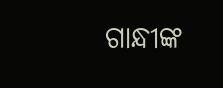ଗାନ୍ଧୀଙ୍କ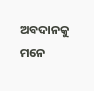ଅବଦାନକୁ ମନେ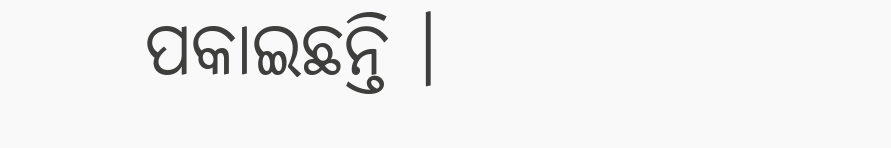ପକାଇଛନ୍ତି ।